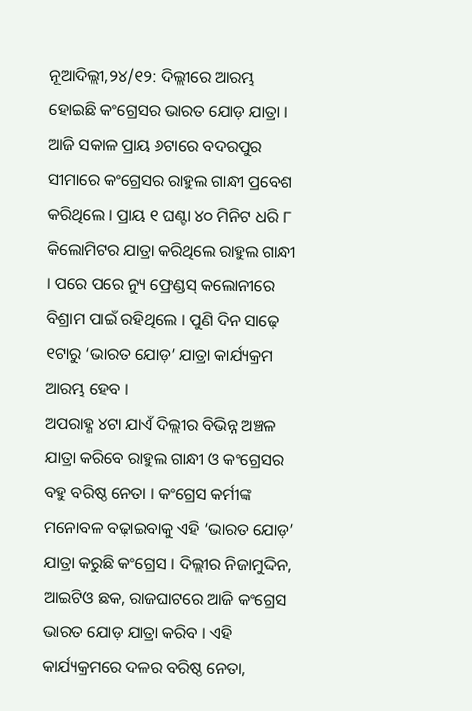ନୂଆଦିଲ୍ଲୀ,୨୪/୧୨: ଦିଲ୍ଲୀରେ ଆରମ୍ଭ ହୋଇଛି କଂଗ୍ରେସର ଭାରତ ଯୋଡ଼ ଯାତ୍ରା । ଆଜି ସକାଳ ପ୍ରାୟ ୬ଟାରେ ବଦରପୁର ସୀମାରେ କଂଗ୍ରେସର ରାହୁଲ ଗାନ୍ଧୀ ପ୍ରବେଶ କରିଥିଲେ । ପ୍ରାୟ ୧ ଘଣ୍ଟା ୪୦ ମିନିଟ ଧରି ୮ କିଲୋମିଟର ଯାତ୍ରା କରିଥିଲେ ରାହୁଲ ଗାନ୍ଧୀ । ପରେ ପରେ ନ୍ୟୁ ଫ୍ରେଣ୍ଡସ୍ କଲୋନୀରେ ବିଶ୍ରାମ ପାଇଁ ରହିଥିଲେ । ପୁଣି ଦିନ ସାଢ଼େ ୧ଟାରୁ ‘ଭାରତ ଯୋଡ଼’ ଯାତ୍ରା କାର୍ଯ୍ୟକ୍ରମ ଆରମ୍ଭ ହେବ ।
ଅପରାହ୍ଣ ୪ଟା ଯାଏଁ ଦିଲ୍ଲୀର ବିଭିନ୍ନ ଅଞ୍ଚଳ ଯାତ୍ରା କରିବେ ରାହୁଲ ଗାନ୍ଧୀ ଓ କଂଗ୍ରେସର ବହୁ ବରିଷ୍ଠ ନେତା । କଂଗ୍ରେସ କର୍ମୀଙ୍କ ମନୋବଳ ବଢ଼ାଇବାକୁ ଏହି ‘ଭାରତ ଯୋଡ଼’ ଯାତ୍ରା କରୁଛି କଂଗ୍ରେସ । ଦିଲ୍ଲୀର ନିଜାମୁଦ୍ଦିନ, ଆଇଟିଓ ଛକ, ରାଜଘାଟରେ ଆଜି କଂଗ୍ରେସ ଭାରତ ଯୋଡ଼ ଯାତ୍ରା କରିବ । ଏହି କାର୍ଯ୍ୟକ୍ରମରେ ଦଳର ବରିଷ୍ଠ ନେତା,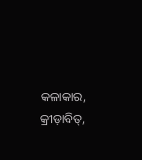କଳାକାର, କ୍ରୀଡ଼ାବିତ୍,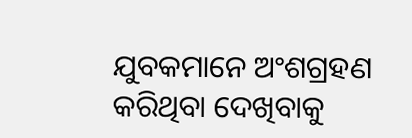ଯୁବକମାନେ ଅଂଶଗ୍ରହଣ କରିଥିବା ଦେଖିବାକୁ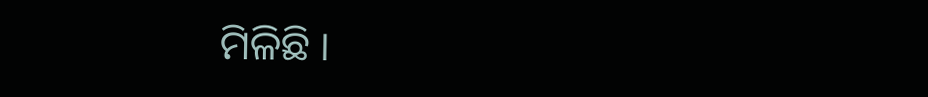ମିଳିଛି ।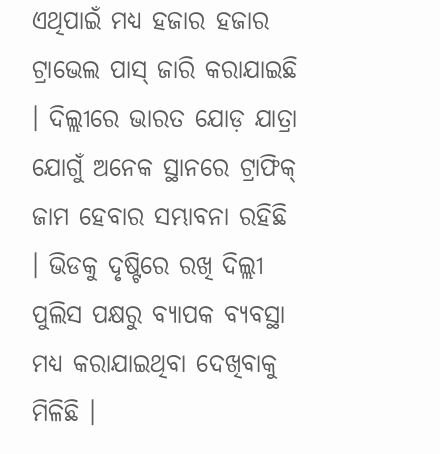ଏଥିପାଇଁ ମଧ୍ୟ ହଜାର ହଜାର ଟ୍ରାଭେଲ ପାସ୍ ଜାରି କରାଯାଇଛି । ଦିଲ୍ଲୀରେ ଭାରତ ଯୋଡ଼ ଯାତ୍ରା ଯୋଗୁଁ ଅନେକ ସ୍ଥାନରେ ଟ୍ରାଫିକ୍ ଜାମ ହେବାର ସମ୍ଭାବନା ରହିଛି । ଭିଡକୁ ଦୃଷ୍ଟିରେ ରଖି ଦିଲ୍ଲୀ ପୁଲିସ ପକ୍ଷରୁ ବ୍ୟାପକ ବ୍ୟବସ୍ଥା ମଧ୍ୟ କରାଯାଇଥିବା ଦେଖିବାକୁ ମିଳିଛି ।